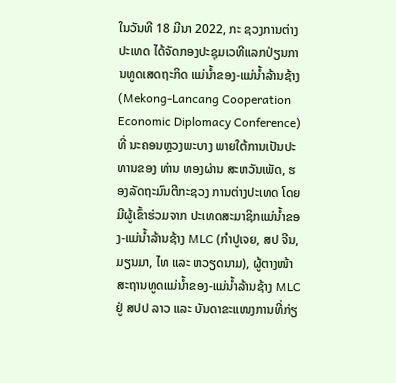ໃນວັນທີ 18 ມີນາ 2022, ກະ ຊວງການຕ່າງປະເທດ ໄດ້ຈັດກອງປະຊຸມເວທີແລກປ່ຽນການທູດເສດຖະກິດ ແມ່ນໍ້າຂອງ-ແມ່ນໍ້າລ້ານຊ້າງ (Mekong-Lancang Cooperation Economic Diplomacy Conference) ທີ່ ນະຄອນຫຼວງພະບາງ ພາຍໃຕ້ການເປັນປະທານຂອງ ທ່ານ ທອງຜ່ານ ສະຫວັນເພັດ, ຮອງລັດຖະມົນຕີກະຊວງ ການຕ່າງປະເທດ ໂດຍມີຜູ້ເຂົ້າຮ່ວມຈາກ ປະເທດສະມາຊິກແມ່ນໍ້າຂອງ-ແມ່ນໍ້າລ້ານຊ້າງ MLC (ກໍາປູເຈຍ, ສປ ຈີນ, ມຽນມາ, ໄທ ແລະ ຫວຽດນາມ), ຜູ້ຕາງໜ້າສະຖານທູດແມ່ນໍ້າຂອງ-ແມ່ນໍ້າລ້ານຊ້າງ MLC ຢູ່ ສປປ ລາວ ແລະ ບັນດາຂະແໜງການທີ່ກ່ຽ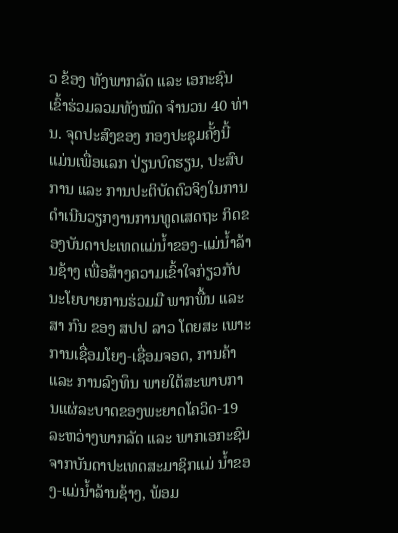ວ ຂ້ອງ ທັງພາກລັດ ແລະ ເອກະຊົນ ເຂົ້າຮ່ວມລວມທັງໝົດ ຈຳນວນ 40 ທ່ານ. ຈຸດປະສົງຂອງ ກອງປະຊຸມຄັ້ງນີ້ ແມ່ນເພື່ອແລກ ປ່ຽນບົດຮຽນ, ປະສົບການ ແລະ ການປະຕິບັດຕົວຈິງໃນການດໍາເນີນວຽກງານການທູດເສດຖະ ກິດຂອງບັນດາປະເທດແມ່ນໍ້າຂອງ-ແມ່ນໍ້າລ້ານຊ້າງ ເພື່ອສ້າງຄວາມເຂົ້າໃຈກ່ຽວກັບນະໂຍບາຍການຮ່ວມມື ພາກພື້ນ ແລະ ສາ ກົນ ຂອງ ສປປ ລາວ ໂດຍສະ ເພາະ ການເຊື່ອມໂຍງ-ເຊື່ອມຈອດ, ການຄ້າ ແລະ ການລົງທຶນ ພາຍໃຕ້ສະພາບການແຜ່ລະບາດຂອງພະຍາດໂຄວິດ-19 ລະຫວ່າງພາກລັດ ແລະ ພາກເອກະຊົນ ຈາກບັນດາປະເທດສະມາຊິກແມ່ ນໍ້າຂອງ-ແມ່ນໍ້າລ້ານຊ້າງ, ພ້ອມ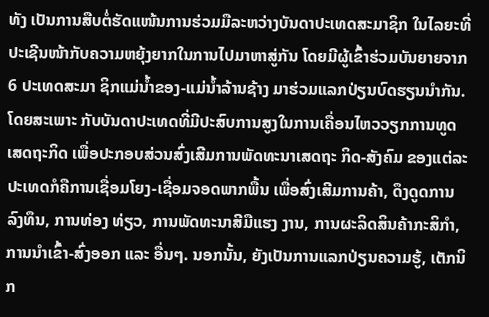ທັງ ເປັນການສືບຕໍ່ຮັດແໜ້ນການຮ່ວມມືລະຫວ່າງບັນດາປະເທດສະມາຊິກ ໃນໄລຍະທີ່ປະເຊີນໜ້າກັບຄວາມຫຍຸ້ງຍາກໃນການໄປມາຫາສູ່ກັນ ໂດຍມີຜູ້ເຂົ້າຮ່ວມບັນຍາຍຈາກ 6 ປະເທດສະມາ ຊິກແມ່ນໍ້າຂອງ-ແມ່ນໍ້າລ້ານຊ້າງ ມາຮ່ວມແລກປ່ຽນບົດຮຽນນໍາກັນ. ໂດຍສະເພາະ ກັບບັນດາປະເທດທີ່ມີປະສົບການສູງໃນການເຄື່ອນໄຫວວຽກການທູດເສດຖະກິດ ເພື່ອປະກອບສ່ວນສົ່ງເສີມການພັດທະນາເສດຖະ ກິດ-ສັງຄົມ ຂອງແຕ່ລະປະເທດກໍຄືການເຊື່ອມໂຍງ-ເຊື່ອມຈອດພາກພື້ນ ເພື່ອສົ່ງເສີມການຄ້າ, ດຶງດູດການລົງທຶນ, ການທ່ອງ ທ່ຽວ, ການພັດທະນາສີມືແຮງ ງານ, ການຜະລິດສິນຄ້າກະສິກຳ, ການນໍາເຂົ້າ-ສົ່ງອອກ ແລະ ອື່ນໆ. ນອກນັ້ນ, ຍັງເປັນການແລກປ່ຽນຄວາມຮູ້, ເຕັກນິກ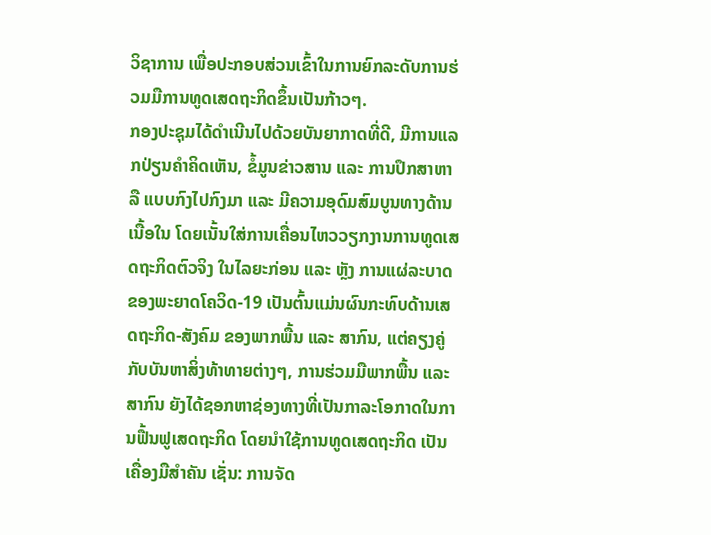ວິຊາການ ເພື່ອປະກອບສ່ວນເຂົ້າໃນການຍົກລະດັບການຮ່ວມມືການທູດເສດຖະກິດຂຶ້ນເປັນກ້າວໆ.
ກອງປະຊຸມໄດ້ດຳເນີນໄປດ້ວຍບັນຍາກາດທີ່ດີ, ມີການແລກປ່ຽນຄໍາຄິດເຫັນ, ຂໍ້ມູນຂ່າວສານ ແລະ ການປຶກສາຫາລື ແບບກົງໄປກົງມາ ແລະ ມີຄວາມອຸດົມສົມບູນທາງດ້ານເນື້ອໃນ ໂດຍເນັ້ນໃສ່ການເຄື່ອນໄຫວວຽກງານການທູດເສດຖະກິດຕົວຈິງ ໃນໄລຍະກ່ອນ ແລະ ຫຼັງ ການແຜ່ລະບາດຂອງພະຍາດໂຄວິດ-19 ເປັນຕົ້ນແມ່ນຜົນກະທົບດ້ານເສດຖະກິດ-ສັງຄົມ ຂອງພາກພື້ນ ແລະ ສາກົນ, ແຕ່ຄຽງຄູ່ກັບບັນຫາສິ່ງທ້າທາຍຕ່າງໆ, ການຮ່ວມມືພາກພື້ນ ແລະ ສາກົນ ຍັງໄດ້ຊອກຫາຊ່ອງທາງທີ່ເປັນກາລະໂອກາດໃນການຟື້ນຟູເສດຖະກິດ ໂດຍນຳໃຊ້ການທູດເສດຖະກິດ ເປັນເຄື່ອງມືສຳຄັນ ເຊັ່ນ: ການຈັດ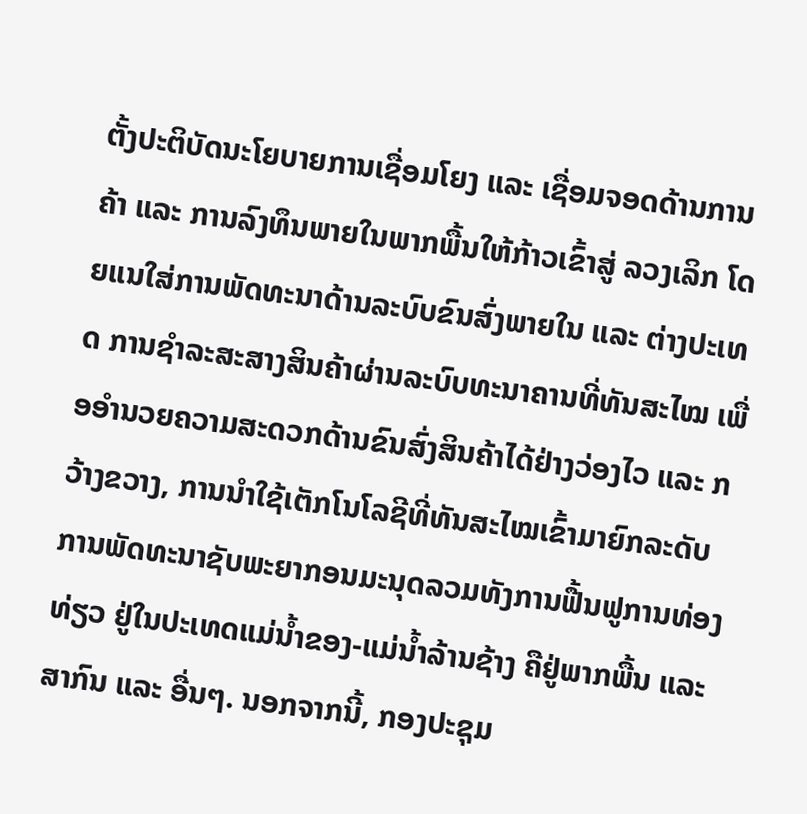ຕັ້ງປະຕິບັດນະໂຍບາຍການເຊື່ອມໂຍງ ແລະ ເຊື່ອມຈອດດ້ານການຄ້າ ແລະ ການລົງທຶນພາຍໃນພາກພື້ນໃຫ້ກ້າວເຂົ້າສູ່ ລວງເລິກ ໂດຍແນໃສ່ການພັດທະນາດ້ານລະບົບຂົນສົ່ງພາຍໃນ ແລະ ຕ່າງປະເທດ ການຊຳລະສະສາງສິນຄ້າຜ່ານລະບົບທະນາຄານທີ່ທັນສະໄໝ ເພື່ອອໍານວຍຄວາມສະດວກດ້ານຂົນສົ່ງສິນຄ້າໄດ້ຢ່າງວ່ອງໄວ ແລະ ກວ້າງຂວາງ, ການນໍາໃຊ້ເຕັກໂນໂລຊີທີ່ທັນສະໄໝເຂົ້າມາຍົກລະດັບການພັດທະນາຊັບພະຍາກອນມະນຸດລວມທັງການຟື້ນຟູການທ່ອງທ່ຽວ ຢູ່ໃນປະເທດແມ່ນ້ຳຂອງ-ແມ່ນ້ຳລ້ານຊ້າງ ຄືຢູ່ພາກພື້ນ ແລະ ສາກົນ ແລະ ອື່ນໆ. ນອກຈາກນີ້, ກອງປະຊຸມ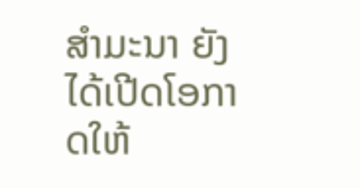ສໍາມະນາ ຍັງໄດ້ເປີດໂອກາດໃຫ້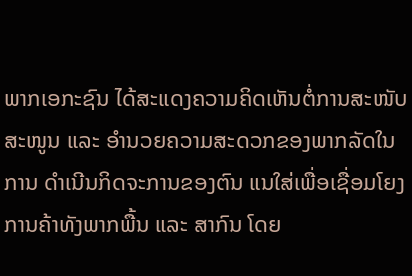ພາກເອກະຊົນ ໄດ້ສະແດງຄວາມຄິດເຫັນຕໍ່ການສະໜັບສະໜູນ ແລະ ອໍານວຍຄວາມສະດວກຂອງພາກລັດໃນການ ດໍາເນີນກິດຈະການຂອງຕົນ ແນໃສ່ເພື່ອເຊື່ອມໂຍງການຄ້າທັງພາກພື້ນ ແລະ ສາກົນ ໂດຍ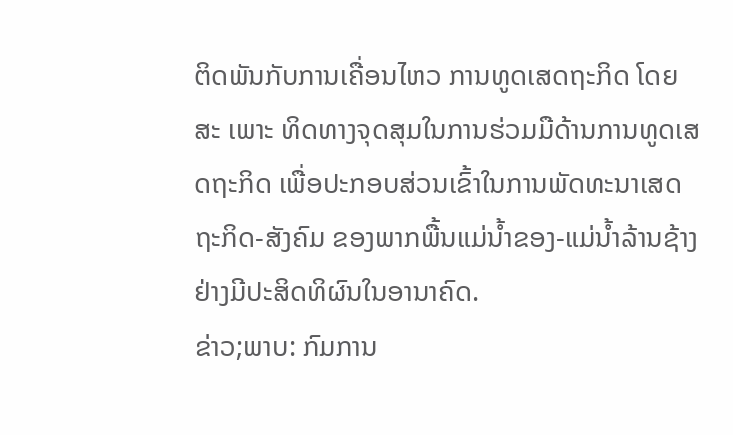ຕິດພັນກັບການເຄື່ອນໄຫວ ການທູດເສດຖະກິດ ໂດຍສະ ເພາະ ທິດທາງຈຸດສຸມໃນການຮ່ວມມືດ້ານການທູດເສດຖະກິດ ເພື່ອປະກອບສ່ວນເຂົ້າໃນການພັດທະນາເສດຖະກິດ-ສັງຄົມ ຂອງພາກພື້ນແມ່ນໍ້າຂອງ-ແມ່ນໍ້າລ້ານຊ້າງຢ່າງມີປະສິດທິຜົນໃນອານາຄົດ.
ຂ່າວ;ພາບ: ກົມການ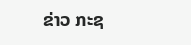ຂ່າວ ກະຊ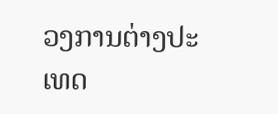ວງການຕ່າງປະເທດ